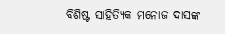ବିଶିଷ୍ଟ ସାହିତ୍ୟିକ ମନୋଜ ଦାସଙ୍କ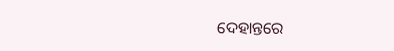ଦେହାନ୍ତରେ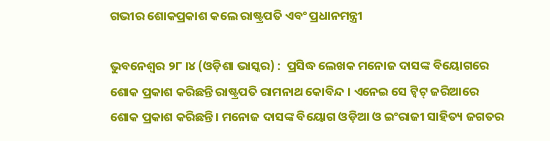ଗଭୀର ଶୋକପ୍ରକାଶ କଲେ ରାଷ୍ଟ୍ରପତି ଏବଂ ପ୍ରଧାନମନ୍ତ୍ରୀ

ଭୁବନେଶ୍ୱର ୨୮ ।୪ (ଓଡ଼ିଶା ଭାସ୍କର) :  ପ୍ରସିଦ୍ଧ ଲେଖକ ମନୋଜ ଦାସଙ୍କ ବିୟୋଗରେ ଶୋକ ପ୍ରକାଶ କରିଛନ୍ତି ରାଷ୍ଟ୍ରପତି ରାମନାଥ କୋବିନ୍ଦ । ଏନେଇ ସେ ଟ୍ୱିଟ୍ ଜରିଆରେ ଶୋକ ପ୍ରକାଶ କରିଛନ୍ତି । ମନୋଜ ଦାସଙ୍କ ବିୟୋଗ ଓଡ଼ିଆ ଓ ଇଂରାଜୀ ସାହିତ୍ୟ ଜଗତର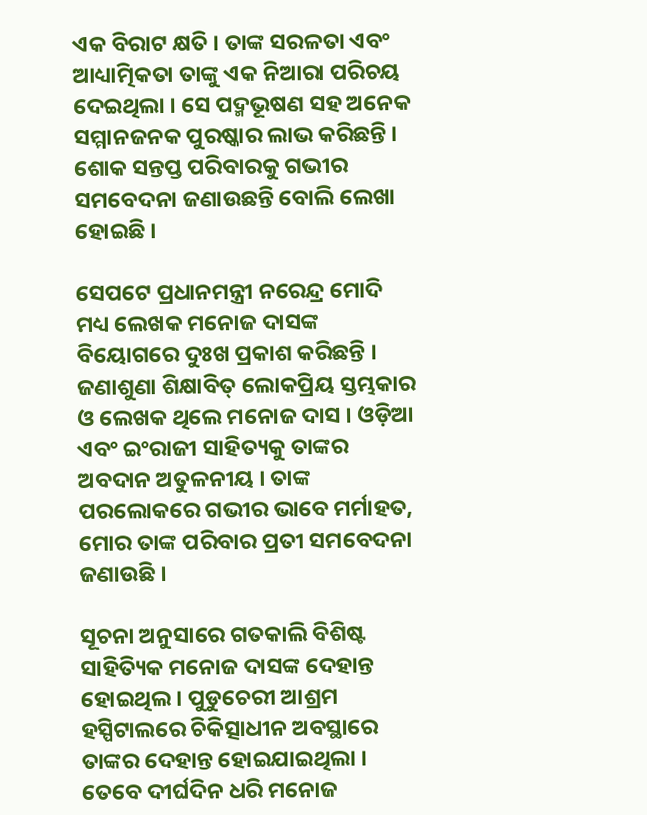ଏକ ବିରାଟ କ୍ଷତି । ତାଙ୍କ ସରଳତା ଏବଂ ଆଧ୍ୟାତ୍ମିକତା ତାଙ୍କୁ ଏକ ନିଆରା ପରିଚୟ ଦେଇଥିଲା । ସେ ପଦ୍ମଭୂଷଣ ସହ ଅନେକ ସମ୍ମାନଜନକ ପୁରଷ୍କାର ଲାଭ କରିଛନ୍ତି । ଶୋକ ସନ୍ତପ୍ତ ପରିବାରକୁ ଗଭୀର ସମବେଦନା ଜଣାଉଛନ୍ତି ବୋଲି ଲେଖା ହୋଇଛି ।

ସେପଟେ ପ୍ରଧାନମନ୍ତ୍ରୀ ନରେନ୍ଦ୍ର ମୋଦି ମଧ୍ୟ ଲେଖକ ମନୋଜ ଦାସଙ୍କ ବିୟୋଗରେ ଦୁଃଖ ପ୍ରକାଶ କରିଛନ୍ତି । ଜଣାଶୁଣା ଶିକ୍ଷାବିତ୍ ଲୋକପ୍ରିୟ ସ୍ତମ୍ଭକାର ଓ ଲେଖକ ଥିଲେ ମନୋଜ ଦାସ । ଓଡ଼ିଆ ଏବଂ ଇଂରାଜୀ ସାହିତ୍ୟକୁ ତାଙ୍କର ଅବଦାନ ଅତୁଳନୀୟ । ତାଙ୍କ ପରଲୋକରେ ଗଭୀର ଭାବେ ମର୍ମାହତ, ମୋର ତାଙ୍କ ପରିବାର ପ୍ରତୀ ସମବେଦନା ଜଣାଉଛି ।

ସୂଚନା ଅନୁସାରେ ଗତକାଲି ବିଶିଷ୍ଟ ସାହିତ୍ୟିକ ମନୋଜ ଦାସଙ୍କ ଦେହାନ୍ତ ହୋଇଥିଲ । ପୁଡୁଚେରୀ ଆଶ୍ରମ ହସ୍ପିଟାଲରେ ଚିକିତ୍ସାଧୀନ ଅବସ୍ଥାରେ ତାଙ୍କର ଦେହାନ୍ତ ହୋଇଯାଇଥିଲା । ତେବେ ଦୀର୍ଘଦିନ ଧରି ମନୋଜ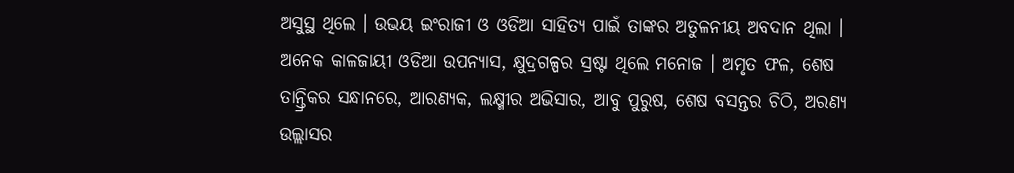ଅସୁସ୍ଥ ଥିଲେ । ଉଭୟ ଇଂରାଜୀ ଓ ଓଡିଆ ସାହିତ୍ୟ ପାଇଁ ତାଙ୍କର ଅତୁଳନୀୟ ଅବଦାନ ଥିଲା । ଅନେକ କାଳଜାୟୀ ଓଡିଆ ଉପନ୍ୟାସ, କ୍ଷୁଦ୍ରଗଳ୍ପର ସ୍ରଷ୍ଟା ଥିଲେ ମନୋଜ । ଅମୃତ ଫଳ, ଶେଷ ତାନ୍ତ୍ରିକର ସନ୍ଧାନରେ, ଆରଣ୍ୟକ, ଲକ୍ଷ୍ମୀର ଅଭିସାର, ଆବୁ ପୁରୁଷ, ଶେଷ ବସନ୍ତର ଚିଠି, ଅରଣ୍ୟ ଉଲ୍ଲାସର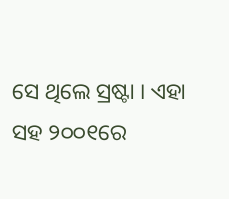ସେ ଥିଲେ ସ୍ରଷ୍ଟା । ଏହା ସହ ୨୦୦୧ରେ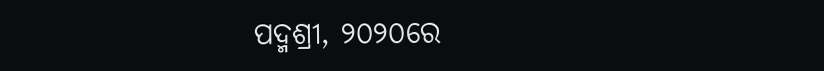ପଦ୍ମଶ୍ରୀ, ୨୦୨୦ରେ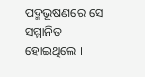ପଦ୍ମଭୂଷଣରେ ସେ ସମ୍ମାନିତ ହୋଇଥିଲେ ।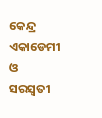କେନ୍ଦ୍ର ଏକାଡେମୀ ଓ ସରସ୍ୱତୀ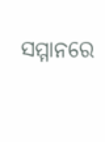ସମ୍ମାନରେ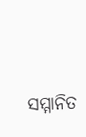ସମ୍ମାନିତ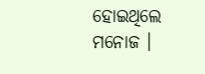ହୋଇଥିଲେ ମନୋଜ ।